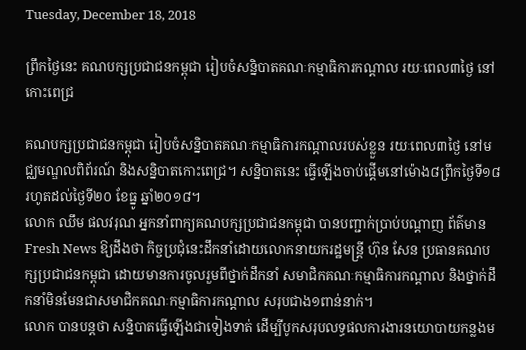Tuesday, December 18, 2018

ព្រឹកថ្ងៃនេះ គណបក្សប្រជាជនកម្ពុជា រៀបចំសន្និបាតគណៈកម្មាធិការកណ្តាល រយៈពេល៣ថ្ងៃ នៅកោះពេជ្រ

គណបក្សប្រជាជនកម្ពុជា រៀបចំសន្និបាតគណៈកម្មាធិការកណ្តាលរបស់ខ្លួន រយៈពេល៣ថ្ងៃ នៅមជ្ឈមណ្ឌលពិព័រណ៍ និងសន្និបាតកោះពេជ្រ។ សន្និបាតនេះ ធ្វើឡើងចាប់ផ្តើមនៅម៉ោង៨ព្រឹកថ្ងៃទី១៨ រហូតដល់ថ្ងៃទី២០ ខែធ្នូ ឆ្នាំ២០១៨។
លោក ឈឹម ផលវរុណ អ្នកនាំពាក្យគណបក្សប្រជាជនកម្ពុជា បានបញ្ជាក់ប្រាប់បណ្តាញ ព័ត៌មាន Fresh News ឱ្យដឹងថា កិច្ចប្រជុំនេះដឹកនាំដោយលោកនាយករដ្ឋមន្រ្តី ហ៊ុន សែន ប្រធានគណបក្សប្រជាជនកម្ពុជា ដោយមានការចូលរួមពីថ្នាក់ដឹកនាំ សមាជិកគណៈកម្មាធិការកណ្តាល និងថ្នាក់ដឹកនាំមិនមែនជាសមាជិកគណៈកម្មាធិការកណ្តាល សរុបជាង១ពាន់នាក់។
លោក បានបន្តថា សន្និបាតធ្វើឡើងជាទៀងទាត់ ដើម្បីបូកសរុបលទ្ធផលការងារនយោបាយកន្លងម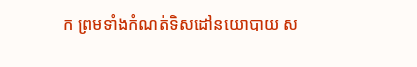ក ព្រមទាំងកំណត់ទិសដៅនយោបាយ ស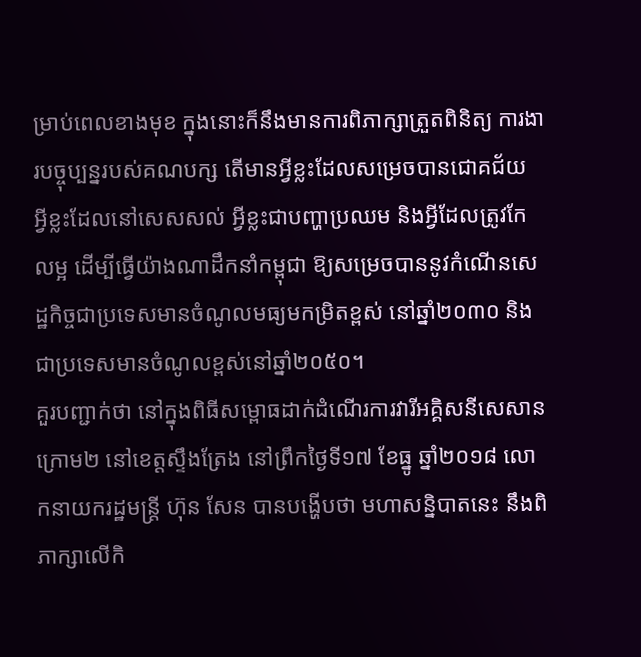ម្រាប់ពេលខាងមុខ ក្នុងនោះក៏នឹងមានការពិភាក្សាត្រួតពិនិត្យ ការងារបច្ចុប្បន្នរបស់គណបក្ស តើមានអ្វីខ្លះដែលសម្រេចបានជោគជ័យ អ្វីខ្លះដែលនៅសេសសល់ អ្វីខ្លះជាបញ្ហាប្រឈម និងអ្វីដែលត្រូវកែលម្អ ដើម្បីធ្វើយ៉ាងណាដឹកនាំកម្ពុជា ឱ្យសម្រេចបាននូវកំណើនសេដ្ឋកិច្ចជាប្រទេសមានចំណូលមធ្យមកម្រិតខ្ពស់ នៅឆ្នាំ២០៣០ និងជាប្រទេសមានចំណូលខ្ពស់នៅឆ្នាំ២០៥០។
គួរបញ្ជាក់ថា នៅក្នុងពិធីសម្ពោធដាក់ដំណើរការវារីអគ្គិសនីសេសានក្រោម២ នៅខេត្តស្ទឹងត្រែង នៅព្រឹកថ្ងៃទី១៧ ខែធ្នូ ឆ្នាំ២០១៨ លោកនាយករដ្ឋមន្រ្តី ហ៊ុន សែន បានបង្ហើបថា មហាសន្និបាតនេះ នឹងពិភាក្សាលើកិ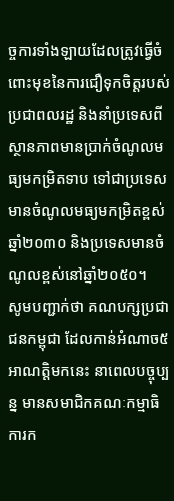ច្ចការទាំងឡាយដែលត្រូវធ្វើចំពោះមុខនៃការជឿទុកចិត្តរបស់ប្រជាពលរដ្ឋ និងនាំប្រទេសពីស្ថានភាពមានប្រាក់ចំណូលមធ្យមកម្រិតទាប ទៅជាប្រទេសមានចំណូលមធ្យមកម្រិតខ្ពស់ឆ្នាំ២០៣០ និងប្រទេសមានចំណូលខ្ពស់នៅឆ្នាំ២០៥០។
សូមបញ្ជាក់ថា គណបក្សប្រជាជនកម្ពុជា ដែលកាន់អំណាច៥អាណត្តិមកនេះ នាពេលបច្ចុប្បន្ន មានសមាជិកគណៈកម្មាធិការក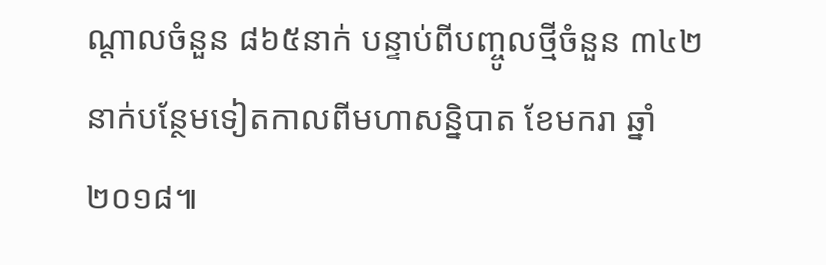ណ្តាលចំនួន ៨៦៥នាក់ បន្ទាប់ពីបញ្ចូលថ្មីចំនួន ៣៤២នាក់បន្ថែមទៀតកាលពីមហាសន្និបាត ខែមករា ឆ្នាំ២០១៨៕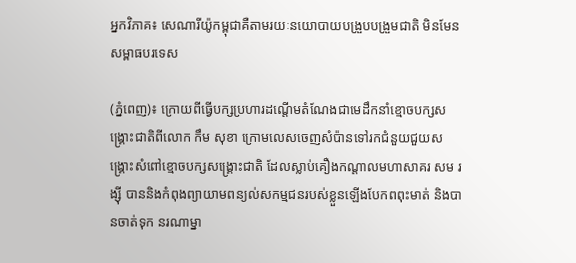អ្នកវិភាគ៖ សេណារីយ៉ូកម្ពុជាគឺតាមរយៈនយោបាយបង្រួបបង្រួមជាតិ មិនមែនសម្ពាធបរទេស

(ភ្នំពេញ)៖ ក្រោយពីធ្វើបក្សប្រហារដណ្តើមតំណែងជាមេដឹកនាំខ្មោចបក្សសង្គ្រោះជាតិពីលោក កឹម សុខា ក្រោមលេសចេញសំប៉ានទៅរកជំនួយជួយសង្គ្រោះសំពៅខ្មោចបក្សសង្គ្រោះជាតិ ដែលស្លាប់គឿងកណ្តាលមហាសាគរ សម រង្ស៊ី បាននិងកំពុងព្យាយាមពន្យល់សកម្មជនរបស់ខ្លួនឡើងបែកពពុះមាត់ និងបានចាត់ទុក នរណាម្នា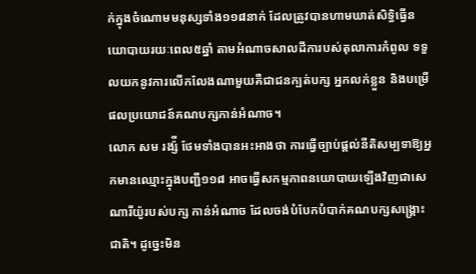ក់ក្នុងចំណោមមនុស្សទាំង១១៨នាក់ ដែលត្រូវបានហាមឃាត់សិទ្ធិធ្វើនយោបាយរយៈពេល៥ឆ្នាំ តាមអំណាចសាលដីការបស់តុលាការកំពូល ទទួលយកនូវការលើកលែងណាមួយគឺជាជនក្បត់បក្ស អ្នកលក់ខ្លួន និងបម្រើផលប្រយោជន៍គណបក្សកាន់អំណាច។
លោក សម រង្ស៉ី ថែមទាំងបានអះអាងថា ការធ្វើច្បាប់ផ្តល់នីតិសម្បទាឱ្យអ្នកមានឈ្មោះក្នុងបញ្ជី១១៨ អាចធ្វើសកម្មភាពនយោបាយឡើងវិញជាសេណារីយ៉ូរបស់បក្ស កាន់អំណាច ដែលចង់បំបែកបំបាក់គណបក្សសង្រ្គោះជាតិ។ ដូច្នេះមិន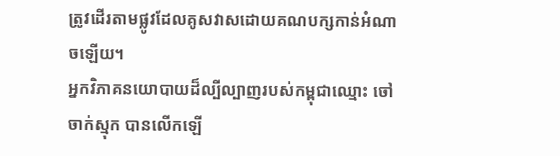ត្រូវដើរតាមផ្លូវដែលគូសវាសដោយគណបក្សកាន់អំណាចឡើយ។
អ្នកវិភាគនយោបាយដ៏ល្បីល្បាញរបស់កម្ពុជាឈ្មោះ ចៅចាក់ស្មុក បានលើកឡើ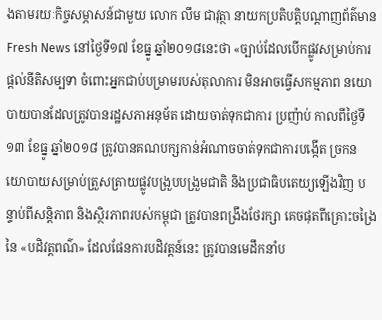ងតាមរយៈកិច្ចសម្ភាសន៍ជាមួយ លោក លឹម ជាវុត្ថា នាយកប្រតិបត្តិបណ្តាញព័ត៌មាន Fresh News នៅថ្ងៃទី១៧ ខែធ្នូ ឆ្នាំ២០១៨នេះថា «ច្បាប់ដែលបើកផ្លូវសម្រាប់ការផ្តល់នីតិសម្បទា ចំពោះអ្នកជាប់បម្រាមរបស់តុលាការ មិនអាចធ្វើសកម្មភាព នយោបាយបានដែលត្រូវបានរដ្ឋសភាអនុម័ត ដោយចាត់ទុកជាការ ប្រញ៉ាប់ កាលពីថ្ងៃទី១៣ ខែធ្នូ ឆ្នាំ២០១៨ ត្រូវបានគណបក្សកាន់អំណាចចាត់ទុកជាការបង្កើត ច្រកនយោបាយសម្រាប់ត្រួសត្រាយផ្លូវបង្រួបបង្រួមជាតិ និងប្រជាធិបតេយ្យឡើងវិញ បន្ទាប់ពីសន្តិភាព និងស្ថិរភាពរបស់កម្ពុជា ត្រូវបានពង្រឹងថែរក្សា គេចផុតពីគ្រោះចង្រៃនៃ «បដិវត្តពណ៌» ដែលផែនការបដិវត្តន៍នេះ ត្រូវបានមេដឹកនាំប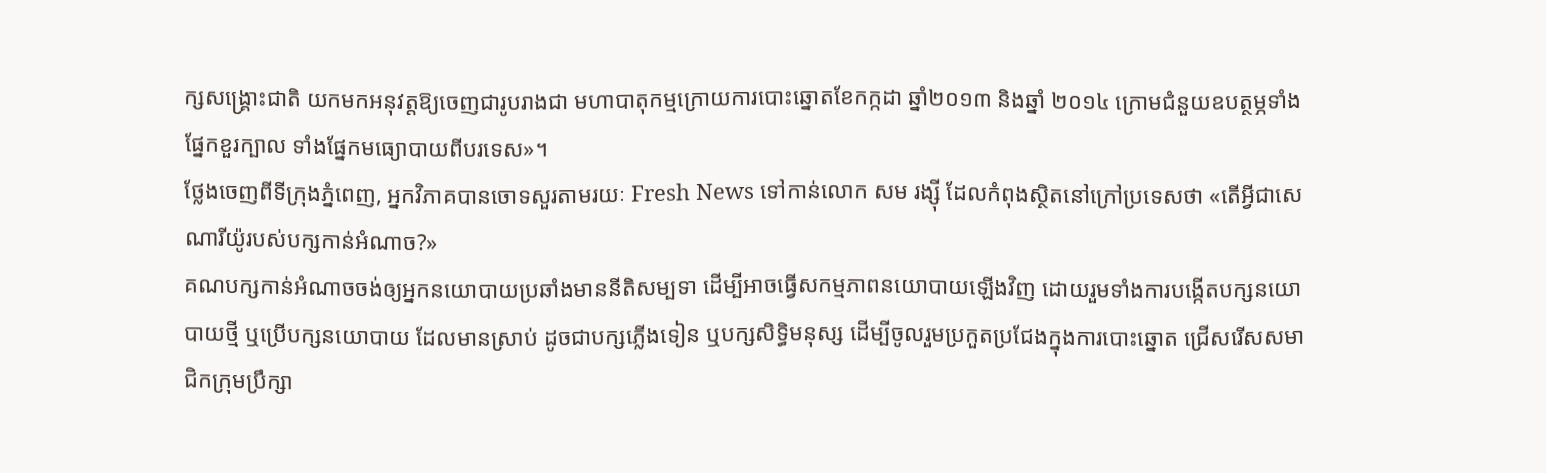ក្សសង្រ្គោះជាតិ យកមកអនុវត្តឱ្យចេញជារូបរាងជា មហាបាតុកម្មក្រោយការបោះឆ្នោតខែកក្កដា ឆ្នាំ២០១៣ និងឆ្នាំ ២០១៤ ក្រោមជំនួយឧបត្ថម្ភទាំងផ្នែកខួរក្បាល ទាំងផ្នែកមធ្យោបាយពីបរទេស»។
ថ្លែងចេញពីទីក្រុងភ្នំពេញ, អ្នកវិភាគបានចោទសួរតាមរយៈ Fresh News ទៅកាន់លោក សម រង្ស៊ី ដែលកំពុងស្ថិតនៅក្រៅប្រទេសថា «តើអ្វីជាសេណារីយ៉ូរបស់បក្សកាន់អំណាច?»
គណបក្សកាន់អំណាចចង់ឲ្យអ្នកនយោបាយប្រឆាំងមាននីតិសម្បទា ដើម្បីអាចធ្វើសកម្មភាពនយោបាយឡើងវិញ ដោយរួមទាំងការបង្កើតបក្សនយោបាយថ្មី ឬប្រើបក្សនយោបាយ ដែលមានស្រាប់ ដូចជាបក្សភ្លើងទៀន ឬបក្សសិទ្ធិមនុស្ស ដើម្បីចូលរួមប្រកួតប្រជែងក្នុងការបោះឆ្នោត ជ្រើសរើសសមាជិកក្រុមប្រឹក្សា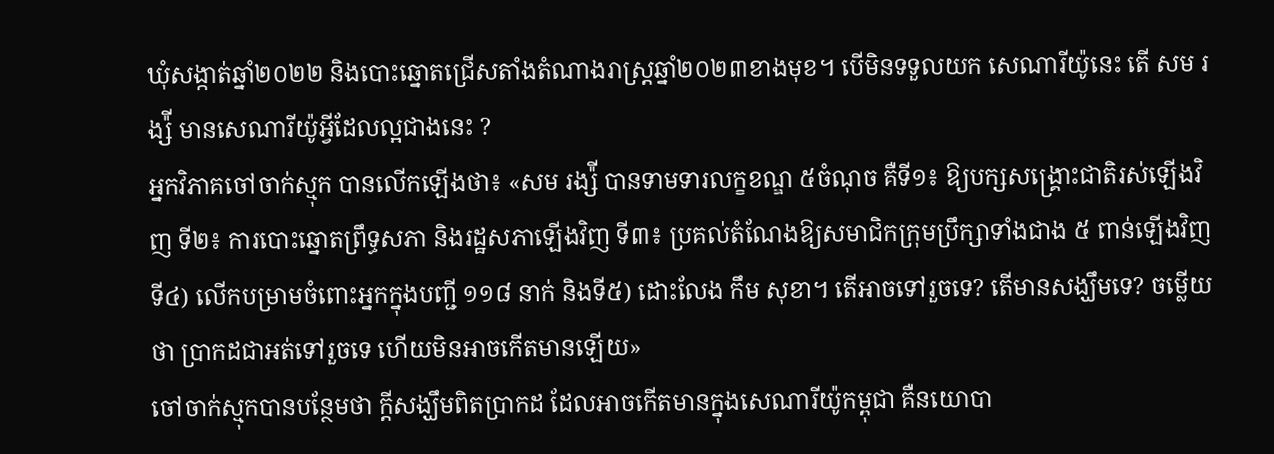ឃុំសង្កាត់ឆ្នាំ២០២២ និងបោះឆ្នោតជ្រើសតាំងតំណាងរាស្ត្រឆ្នាំ២០២៣ខាងមុខ។ បើមិនទទួលយក សេណារីយ៉ូនេះ តើ សម រង្ស៉ី មានសេណារីយ៉ូអ្វីដែលល្អជាងនេះ ?
អ្នកវិភាគចៅចាក់ស្មុក បានលើកឡើងថា៖ «សម រង្ស៉ី បានទាមទារលក្ខខណ្ឌ ៥ចំណុច គឺទី១៖ ឱ្យបក្សសង្រ្គោះជាតិរស់ឡើងវិញ ទី២៖ ការបោះឆ្នោតព្រឹទ្ធសភា និងរដ្ឋសភាឡើងវិញ ទី៣៖ ប្រគល់តំណែងឱ្យសមាជិកក្រុមប្រឹក្សាទាំងជាង ៥ ពាន់ឡើងវិញ ទី៤) លើកបម្រាមចំពោះអ្នកក្នុងបញ្ជី ១១៨ នាក់ និងទី៥) ដោះលែង កឹម សុខា។ តើអាចទៅរួចទេ? តើមានសង្ឃឹមទេ? ចម្លើយថា ប្រាកដជាអត់ទៅរួចទេ ហើយមិនអាចកើតមានឡើយ»
ចៅចាក់ស្មុកបានបន្ថែមថា ក្តីសង្ឃឹមពិតប្រាកដ ដែលអាចកើតមានក្នុងសេណារីយ៉ូកម្ពុជា គឺនយោបា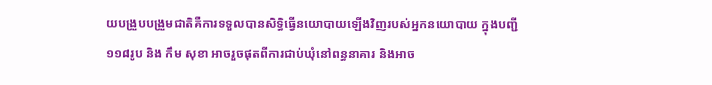យបង្រួបបង្រួមជាតិគឺការទទួលបានសិទ្ធិធ្វើនយោបាយឡើងវិញរបស់អ្នកនយោបាយ ក្នុងបញ្ជី១១៨រូប និង កឹម សុខា អាចរួចផុតពីការជាប់ឃុំនៅពន្ធនាគារ និងអាច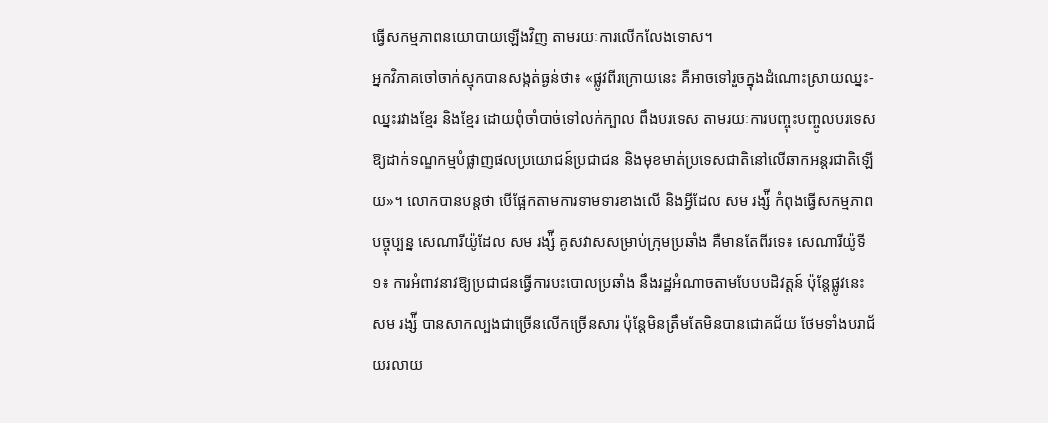ធ្វើសកម្មភាពនយោបាយឡើងវិញ តាមរយៈការលើកលែងទោស។
អ្នកវិភាគចៅចាក់ស្មុកបានសង្កត់ធ្ងន់ថា៖ «ផ្លូវពីរក្រោយនេះ គឺអាចទៅរួចក្នុងដំណោះស្រាយឈ្នះ-ឈ្នះរវាងខ្មែរ និងខ្មែរ ដោយពុំចាំបាច់ទៅលក់ក្បាល ពឹងបរទេស តាមរយៈការបញ្ចុះបញ្ចូលបរទេសឱ្យដាក់ទណ្ឌកម្មបំផ្លាញផលប្រយោជន៍ប្រជាជន និងមុខមាត់ប្រទេសជាតិនៅលើឆាកអន្តរជាតិឡើយ»។ លោកបានបន្តថា បើផ្អែកតាមការទាមទារខាងលើ និងអ្វីដែល សម រង្ស៉ី កំពុងធ្វើសកម្មភាពបច្ចុប្បន្ន សេណារីយ៉ូដែល សម រង្ស៉ី គូសវាសសម្រាប់ក្រុមប្រឆាំង គឺមានតែពីរទេ៖ សេណារីយ៉ូទី១៖ ការអំពាវនាវឱ្យប្រជាជនធ្វើការបះបោលប្រឆាំង នឹងរដ្ឋអំណាចតាមបែបបដិវត្តន៍ ប៉ុន្តែផ្លូវនេះ សម រង្ស៉ី បានសាកល្បងជាច្រើនលើកច្រើនសារ ប៉ុន្តែមិនត្រឹមតែមិនបានជោគជ័យ ថែមទាំងបរាជ័យរលាយ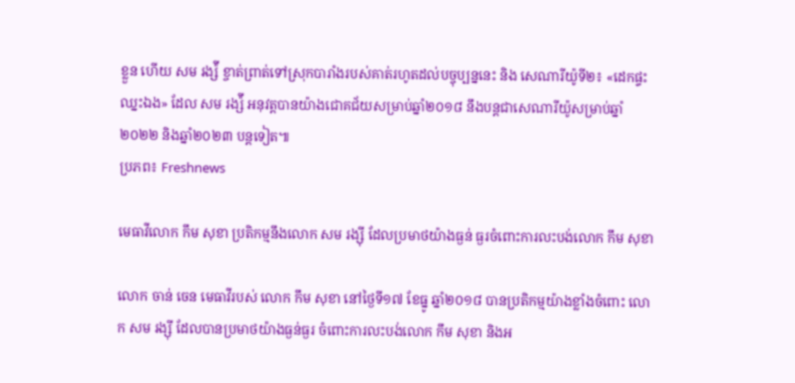ខ្លួន ហើយ សម រង្ស៉ី ខ្ចាត់ព្រាត់ទៅស្រុកបារាំងរបស់គាត់រហូតដល់បច្ចុប្បន្ននេះ និង សេណារីយ៉ូទី២៖ «ដេកផ្ទះ ឈ្នះឯង» ដែល សម រង្ស៉ី អនុវត្តបានយ៉ាងជោគជ័យសម្រាប់ឆ្នាំ២០១៨ នឹងបន្តជាសេណារីយ៉ូសម្រាប់ឆ្នាំ២០២២ និងឆ្នាំ២០២៣ បន្តទៀត៕
ប្រភព៖ Freshnews

មេធាវីលោក កឹម សុខា ប្រតិកម្មនឹងលោក សម រង្ស៊ី ដែលប្រមាថយ៉ាងធ្ងន់ ធ្ងរចំពោះការលះបង់លោក កឹម សុខា

លោក ចាន់ ចេន មេធាវីរបស់ លោក កឹម សុខា នៅថ្ងៃទី១៧ ខែធ្នូ ឆ្នាំ២០១៨ បានប្រតិកម្មយ៉ាងខ្លាំងចំពោះ លោក សម រង្ស៊ី ដែលបានប្រមាថយ៉ាងធ្ងន់ធ្ងរ ចំពោះការលះបង់លោក កឹម សុខា និងអ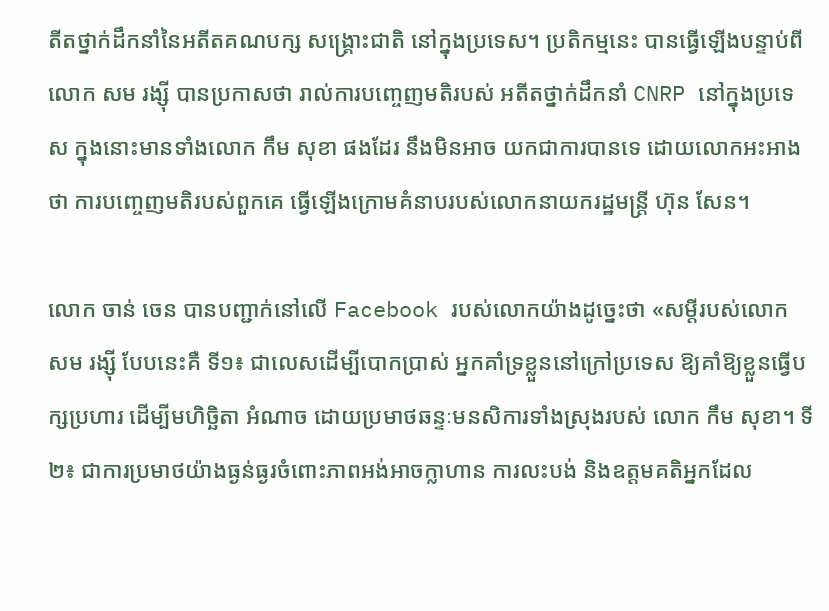តីតថ្នាក់ដឹកនាំនៃអតីតគណបក្ស សង្រ្គោះជាតិ នៅក្នុងប្រទេស។ ប្រតិកម្មនេះ បានធ្វើឡើងបន្ទាប់ពីលោក សម រង្ស៊ី បានប្រកាសថា រាល់ការបញ្ចេញមតិរបស់ អតីតថ្នាក់ដឹកនាំ CNRP នៅក្នុងប្រទេស ក្នុងនោះមានទាំងលោក កឹម សុខា ផងដែរ នឹងមិនអាច យកជាការបានទេ ដោយលោកអះអាងថា ការបញ្ចេញមតិរបស់ពួកគេ ធ្វើឡើងក្រោមគំនាបរបស់លោកនាយករដ្ឋមន្រ្តី ហ៊ុន សែន។

លោក ចាន់ ចេន បានបញ្ជាក់នៅលើ Facebook របស់លោកយ៉ាងដូច្នេះថា «សម្តីរបស់លោក សម រង្ស៊ី បែបនេះគឺ ទី១៖ ជាលេសដើម្បីបោកប្រាស់ អ្នកគាំទ្រខ្លួននៅក្រៅប្រទេស ឱ្យគាំឱ្យខ្លួនធ្វើបក្សប្រហារ ដើម្បីមហិច្ឆិតា អំណាច ដោយប្រមាថឆន្ទៈមនសិការទាំងស្រុងរបស់ លោក កឹម សុខា។ ទី២៖ ជាការប្រមាថយ៉ាងធ្ងន់ធ្ងរចំពោះភាពអង់អាចក្លាហាន ការលះបង់ និងឧត្តមគតិអ្នកដែល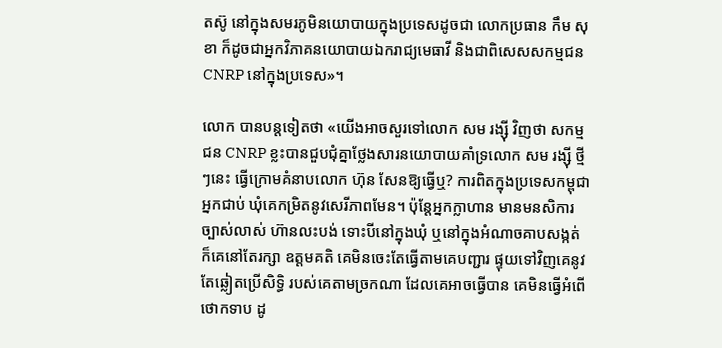តស៊ូ នៅក្នុងសមរភូមិនយោបាយក្នុងប្រទេសដូចជា លោកប្រធាន កឹម សុខា ក៏ដូចជាអ្នកវិភាគនយោបាយឯករាជ្យមេធាវី និងជាពិសេសសកម្មជន CNRP នៅក្នុងប្រទេស»។

លោក បានបន្តទៀតថា «យើងអាចសួរទៅលោក សម រង្ស៊ី វិញថា សកម្មជន CNRP ខ្លះបានជួបជុំគ្នាថ្លែងសារនយោបាយគាំទ្រលោក សម រង្ស៊ី ថ្មីៗនេះ ធ្វើក្រោមគំនាបលោក ហ៊ុន សែនឱ្យធ្វើឬ? ការពិតក្នុងប្រទេសកម្ពុជាអ្នកជាប់ ឃុំគេកម្រិតនូវសេរីភាពមែន។ ប៉ុន្តែអ្នកក្លាហាន មានមនសិការច្បាស់លាស់ ហ៊ានលះបង់ ទោះបីនៅក្នុងឃុំ ឬនៅក្នុងអំណាចគាបសង្កត់ ក៏គេនៅតែរក្សា ឧត្តមគតិ គេមិនចេះតែធ្វើតាមគេបញ្ជារ ផ្ទុយទៅវិញគេនូវតែឆ្លៀតប្រើសិទ្ធិ របស់គេតាមច្រកណា ដែលគេអាចធ្វើបាន គេមិនធ្វើអំពើថោកទាប ដូ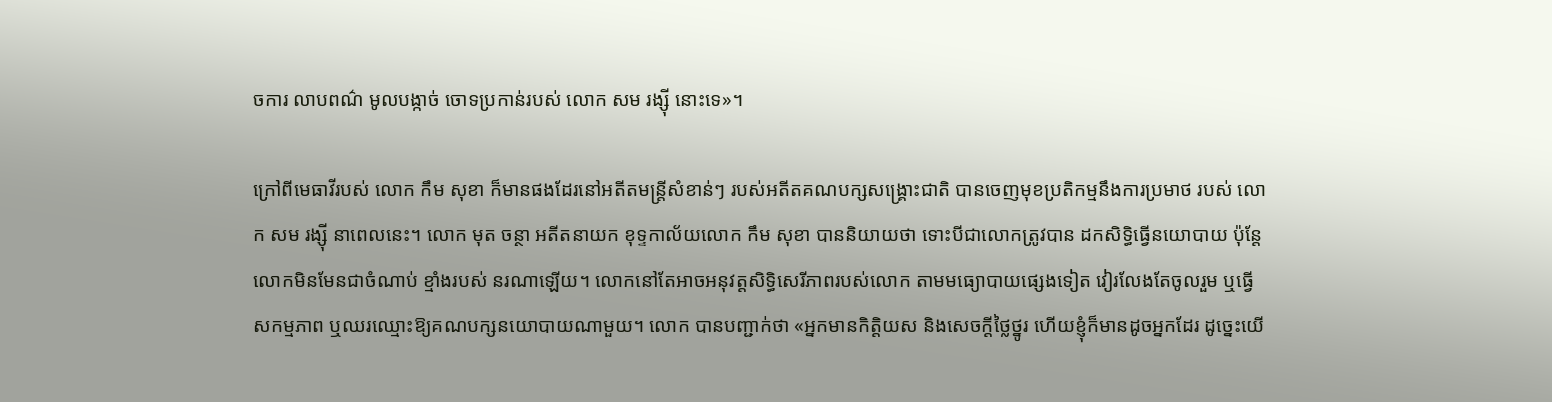ចការ លាបពណ៌ មូលបង្កាច់ ចោទប្រកាន់របស់ លោក សម រង្ស៊ី នោះទេ»។

ក្រៅពីមេធាវីរបស់ លោក កឹម សុខា ក៏មានផងដែរនៅអតីតមន្រ្តីសំខាន់ៗ របស់អតីតគណបក្សសង្រ្គោះជាតិ បានចេញមុខប្រតិកម្មនឹងការប្រមាថ របស់ លោក សម រង្ស៊ី នាពេលនេះ។ លោក មុត ចន្ថា អតីតនាយក ខុទ្ទកាល័យលោក កឹម សុខា បាននិយាយថា ទោះបីជាលោកត្រូវបាន ដកសិទ្ធិធ្វើនយោបាយ ប៉ុន្តែលោកមិនមែនជាចំណាប់ ខ្មាំងរបស់ នរណាឡើយ។ លោកនៅតែអាចអនុវត្តសិទ្ធិសេរីភាពរបស់លោក តាមមធ្យោបាយផ្សេងទៀត វៀរលែងតែចូលរួម ឬធ្វើសកម្មភាព ឬឈរឈ្មោះឱ្យគណបក្សនយោបាយណាមួយ។ លោក បានបញ្ជាក់ថា «អ្នកមានកិត្តិយស និងសេចក្តីថ្លៃថ្នូរ ហើយខ្ញុំក៏មានដូចអ្នកដែរ ដូច្នេះយើ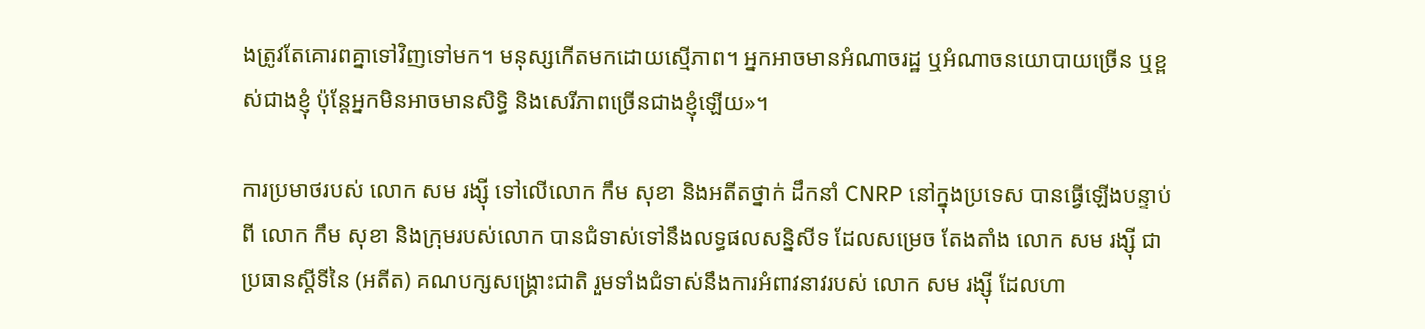ងត្រូវតែគោរពគ្នាទៅវិញទៅមក។ មនុស្សកើតមកដោយស្មើភាព។ អ្នកអាចមានអំណាចរដ្ឋ ឬអំណាចនយោបាយច្រើន ឬខ្ពស់ជាងខ្ញុំ ប៉ុន្តែអ្នកមិនអាចមានសិទ្ធិ និងសេរីភាពច្រើនជាងខ្ញុំឡើយ»។

ការប្រមាថរបស់ លោក សម រង្ស៊ី ទៅលើលោក កឹម សុខា និងអតីតថ្នាក់ ដឹកនាំ CNRP នៅក្នុងប្រទេស បានធ្វើឡើងបន្ទាប់ពី លោក កឹម សុខា និងក្រុមរបស់លោក បានជំទាស់ទៅនឹងលទ្ធផលសន្និសីទ ដែលសម្រេច តែងតាំង លោក សម រង្ស៊ី ជាប្រធានស្តីទីនៃ (អតីត) គណបក្សសង្រ្គោះជាតិ រួមទាំងជំទាស់នឹងការអំពាវនាវរបស់ លោក សម រង្ស៊ី ដែលហា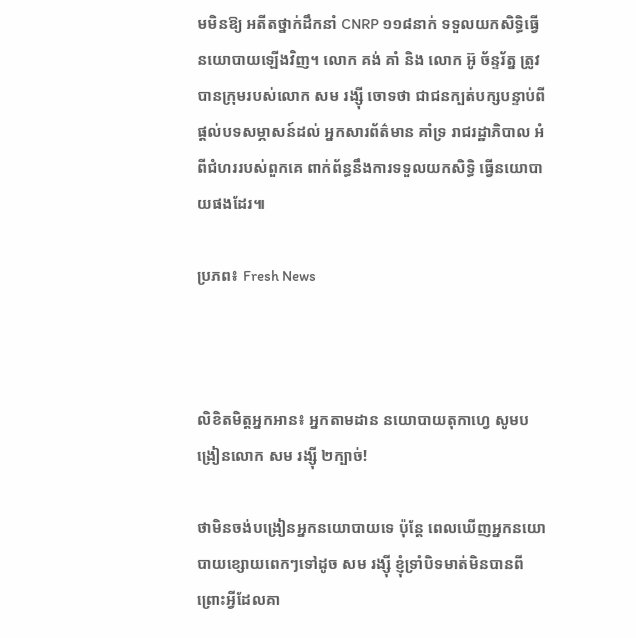មមិនឱ្យ អតីតថ្នាក់ដឹកនាំ CNRP ១១៨នាក់ ទទួលយកសិទ្ធិធ្វើនយោបាយឡើងវិញ។ លោក គង់ គាំ និង លោក អ៊ូ ច័ន្ទរ័ត្ន ត្រូវបានក្រុមរបស់លោក សម រង្ស៊ី ចោទថា ជាជនក្បត់បក្សបន្ទាប់ពីផ្តល់បទសម្ភាសន៍ដល់ អ្នកសារព័ត៌មាន គាំទ្រ រាជរដ្ឋាភិបាល អំពីជំហររបស់ពួកគេ ពាក់ព័ន្ធនឹងការទទួលយកសិទ្ធិ ធ្វើនយោបាយផងដែរ៕

ប្រភព៖ Fresh News



លិខិតមិត្តអ្នកអាន៖ អ្នកតាមដាន នយោបាយតុកាហ្វេ សូមបង្រៀនលោក សម រង្ស៊ី ២ក្បាច់!

ថាមិនចង់បង្រៀនអ្នកនយោបាយទេ ប៉ុន្តែ ពេលឃើញអ្នកនយោបាយខ្សោយពេកៗទៅដូច សម រង្ស៊ី ខ្ញុំទ្រាំបិទមាត់មិនបានពីព្រោះអ្វីដែលគា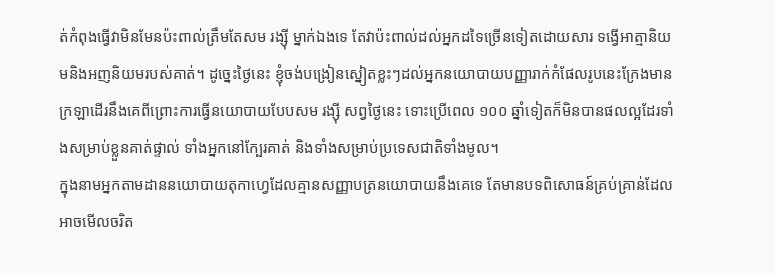ត់កំពុងធ្វើវាមិនមែនប៉ះពាល់ត្រឹមតែសម រង្ស៊ី ម្នាក់ឯងទេ តែវាប៉ះពាល់ដល់អ្នកដទៃច្រើនទៀតដោយសារ ទង្វើអាត្មានិយមនិងអញនិយមរបស់គាត់។ ដូច្នេះថ្ងៃនេះ ខ្ញុំចង់បង្រៀនស្នៀតខ្លះៗដល់អ្នកនយោបាយបញ្ញារាក់កំផែលរូបនេះក្រែងមាន ក្រឡាដើរនឹងគេពីព្រោះការធ្វើនយោបាយបែបសម រង្ស៊ី សព្វថ្ងៃនេះ ទោះប្រើពេល ១០០ ឆ្នាំទៀតក៏មិនបានផលល្អដែរទាំងសម្រាប់ខ្លួនគាត់ផ្ទាល់ ទាំងអ្នកនៅក្បែរគាត់ និងទាំងសម្រាប់ប្រទេសជាតិទាំងមូល។
ក្នុងនាមអ្នកតាមដាននយោបាយតុកាហ្វេដែលគ្មានសញ្ញាបត្រនយោបាយនឹងគេទេ តែមានបទពិសោធន៍គ្រប់គ្រាន់ដែលអាចមើលចរិត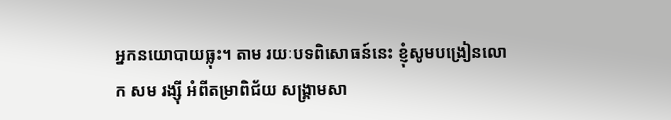អ្នកនយោបាយធ្លុះ។ តាម រយៈបទពិសោធន៍នេះ ខ្ញុំសូមបង្រៀនលោក សម រង្ស៊ី អំពីតម្រាពិជ័យ សង្គ្រាមសា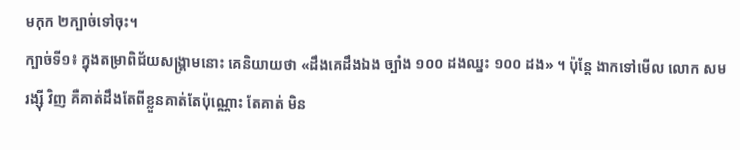មកុក ២ក្បាច់ទៅចុះ។
ក្បាច់ទី១៖ ក្នុងតម្រាពិជ័យសង្គ្រាមនោះ គេនិយាយថា «ដឹងគេដឹងឯង ច្បាំង ១០០ ដងឈ្នះ ១០០ ដង» ។ ប៉ុន្តែ ងាកទៅមើល លោក សម រង្ស៊ី វិញ គឺគាត់ដឹងតែពីខ្លួនគាត់តែប៉ុណ្ណោះ តែគាត់ មិន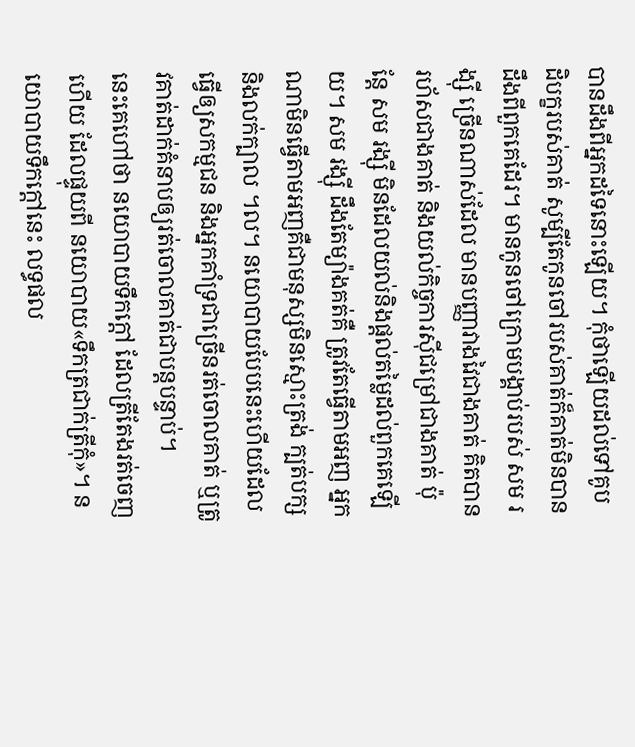បានដឹងពីអ្នកដទៃនោះឡើយ។ កុំថាឡើយដល់ទៅគូបដិបក្ខរបស់គាត់ សូម្បីតែកូនចៅរបស់គាត់ក៏គាត់មិនបានដឹងពីពួកគេដែរ។ មានកូនចៅក្រោមបង្គាប់របស់ សម រង្ស៊ី ច្រើនណាស់ដែល មានបញ្ញាវាងវៃជាងគាត់ គិតបានរហ័សជាងគាត់ និងយល់កិច្ចការស៊ីជម្រៅជាងគាត់ ប៉ុន្តែ សម រង្ស៊ី មិនដែលយល់និងផ្តល់តម្លៃដល់ពួកគេឡើយ។ សម រង្ស៊ី ដឹងតែម្យ៉ាងគត់គឺ ត្រូវតែធ្វើតាមអញ អ្នកណាមិនធ្វើតាមអញគឺជាមនុស្សមិនស្មោះត្រង់ ក្បត់បក្ស និងលក់ក្បាល ។ល។ នយោបាយបែបនេះហើយដែលធ្វើឲ្យសកម្មជន និងអ្នកគាំទ្រជាច្រើនរត់ចោលគាត់ ឬត្រូវគាត់ដាក់គំនាបឲ្យរត់ចោលគាត់ជាបន្តបន្ទាប់។
នេះគេហៅថា នយោបាយទឹកក្តៅ ដែលត្រីតែងរត់ចេញហើយ ដែលផ្ទុយពី នយោបាយ«ទឹកត្រជាក់ត្រីកុំ»។ នយោបាយទឹកក្តៅនេះ លទ្ធផល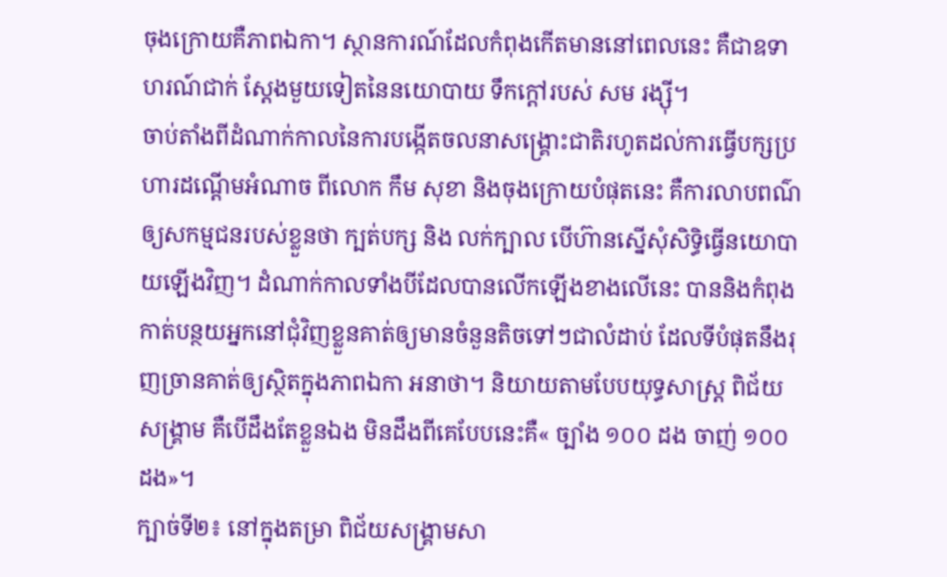ចុងក្រោយគឺភាពឯកា។ ស្ថានការណ៍ដែលកំពុងកើតមាននៅពេលនេះ គឺជាឧទាហរណ៍ជាក់ ស្តែងមួយទៀតនៃនយោបាយ ទឹកក្តៅរបស់ សម រង្ស៊ី។
ចាប់តាំងពីដំណាក់កាលនៃការបង្កើតចលនាសង្គ្រោះជាតិរហូតដល់ការធ្វើបក្សប្រហារដណ្តើមអំណាច ពីលោក កឹម សុខា និងចុងក្រោយបំផុតនេះ គឺការលាបពណ៌ឲ្យសកម្មជនរបស់ខ្លួនថា ក្បត់បក្ស និង លក់ក្បាល បើហ៊ានស្នើសុំសិទ្ធិធ្វើនយោបាយឡើងវិញ។ ដំណាក់កាលទាំងបីដែលបានលើកឡើងខាងលើនេះ បាននិងកំពុងកាត់បន្ថយអ្នកនៅជុំវិញខ្លួនគាត់ឲ្យមានចំនួនតិចទៅៗជាលំដាប់ ដែលទីបំផុតនឹងរុញច្រានគាត់ឲ្យស្ថិតក្នុងភាពឯកា អនាថា។ និយាយតាមបែបយុទ្ធសាស្ត្រ ពិជ័យសង្គ្រាម គឺបើដឹងតែខ្លួនឯង មិនដឹងពីគេបែបនេះគឺ« ច្បាំង ១០០ ដង ចាញ់ ១០០ ដង»។
ក្បាច់ទី២៖ នៅក្នុងតម្រា ពិជ័យសង្គ្រាមសា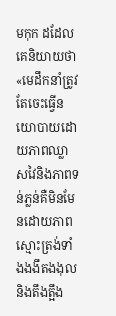មកុក ដដែល គេនិយាយថា «មេដឹកនាំត្រូវតែចេះធ្វើនយោបាយដោយភាពឈ្លាសវៃនិងភាពទន់ភ្លន់គឺមិនមែនដោយភាព ស្មោះត្រង់ទាំងងងឹតងងុលនិងតឹងត្អឹង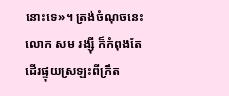នោះទេ»។ ត្រង់ចំណុចនេះ លោក សម រង្ស៊ី ក៏កំពុងតែដើរផ្ទុយស្រឡះពីក្រឹត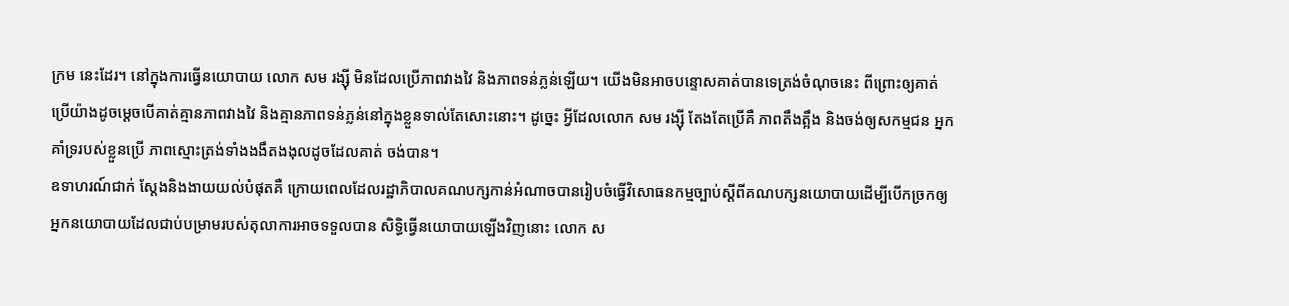ក្រម នេះដែរ។ នៅក្នុងការធ្វើនយោបាយ លោក សម រង្ស៊ី មិនដែលប្រើភាពវាងវៃ និងភាពទន់ភ្លន់ឡើយ។ យើងមិនអាចបន្ទោសគាត់បានទេត្រង់ចំណុចនេះ ពីព្រោះឲ្យគាត់ប្រើយ៉ាងដូចម្តេចបើគាត់គ្មានភាពវាងវៃ និងគ្មានភាពទន់ភ្លន់នៅក្នុងខ្លួនទាល់តែសោះនោះ។ ដូច្នេះ អ្វីដែលលោក សម រង្ស៊ី តែងតែប្រើគឺ ភាពតឹងត្អឹង និងចង់ឲ្យសកម្មជន អ្នកគាំទ្ររបស់ខ្លួនប្រើ ភាពស្មោះត្រង់ទាំងងងឹតងងុលដូចដែលគាត់ ចង់បាន។
ឧទាហរណ៍ជាក់ ស្តែងនិងងាយយល់បំផុតគឺ ក្រោយពេលដែលរដ្ឋាភិបាលគណបក្សកាន់អំណាចបានរៀបចំធ្វើវិសោធនកម្មច្បាប់ស្តីពីគណបក្សនយោបាយដើម្បីបើកច្រកឲ្យអ្នកនយោបាយដែលជាប់បម្រាមរបស់តុលាការអាចទទួលបាន សិទ្ធិធ្វើនយោបាយឡើងវិញនោះ លោក ស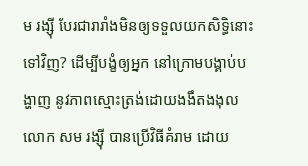ម រង្ស៊ី បែរជារារាំងមិនឲ្យទទួលយកសិទ្ធិនោះទៅវិញ? ដើម្បីបង្ខំឲ្យអ្នក នៅក្រោមបង្គាប់បង្ហាញ នូវភាពស្មោះត្រង់ដោយងងឹតងងុល លោក សម រង្ស៊ី បានប្រើវិធីគំរាម ដោយ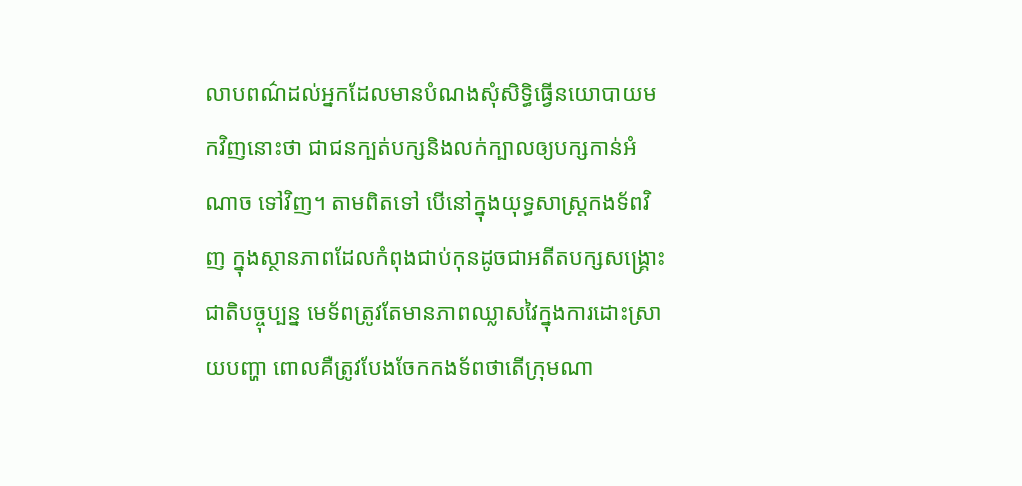លាបពណ៌ដល់អ្នកដែលមានបំណងសុំសិទ្ធិធ្វើនយោបាយមកវិញនោះថា ជាជនក្បត់បក្សនិងលក់ក្បាលឲ្យបក្សកាន់អំណាច ទៅវិញ។ តាមពិតទៅ បើនៅក្នុងយុទ្ធសាស្ត្រកងទ័ពវិញ ក្នុងស្ថានភាពដែលកំពុងជាប់កុនដូចជាអតីតបក្សសង្គ្រោះជាតិបច្ចុប្បន្ន មេទ័ពត្រូវតែមានភាពឈ្លាសវៃក្នុងការដោះស្រាយបញ្ហា ពោលគឺត្រូវបែងចែកកងទ័ពថាតើក្រុមណា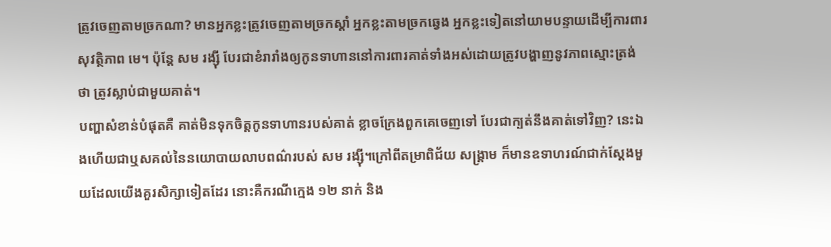ត្រូវចេញតាមច្រកណា? មានអ្នកខ្លះត្រូវចេញតាមច្រកស្តាំ អ្នកខ្លះតាមច្រកឆ្វេង អ្នកខ្លះទៀតនៅយាមបន្ទាយដើម្បីការពារសុវត្ថិភាព មេ។ ប៉ុន្តែ សម រង្ស៊ី បែរជាខំរារាំងឲ្យកូនទាហាននៅការពារគាត់ទាំងអស់ដោយត្រូវបង្ហាញនូវភាពស្មោះត្រង់ថា ត្រូវស្លាប់ជាមួយគាត់។
បញ្ហាសំខាន់បំផុតគឺ គាត់មិនទុកចិត្តកូនទាហានរបស់គាត់ ខ្លាចក្រែងពួកគេចេញទៅ បែរជាក្បត់នឹងគាត់ទៅវិញ? នេះឯងហើយជាឬសគល់នៃនយោបាយលាបពណ៌របស់ សម រង្ស៊ី។ក្រៅពីតម្រាពិជ័យ សង្គ្រាម ក៏មានឧទាហរណ៍ជាក់ស្តែងមួយដែលយើងគួរសិក្សាទៀតដែរ នោះគឺករណីក្មេង ១២ នាក់ និង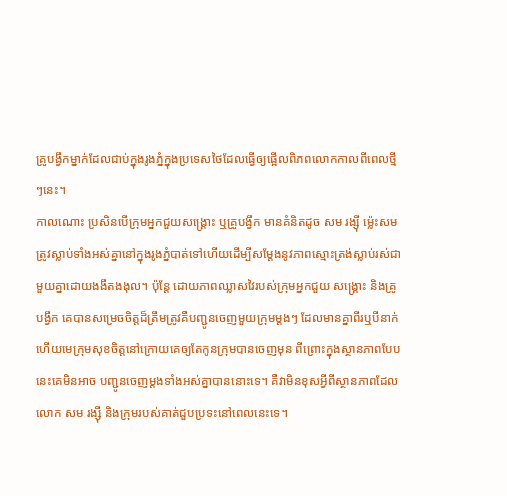គ្រូបង្វឹកម្នាក់ដែលជាប់ក្នុងរូងភ្នំក្នុងប្រទេសថៃដែលធ្វើឲ្យផ្អើលពិភពលោកកាលពីពេលថ្មីៗនេះ។
កាលណោះ ប្រសិនបើក្រុមអ្នកជួយសង្គ្រោះ ឬគ្រូបង្វឹក មានគំនិតដូច សម រង្ស៊ី ម្ល៉េះសមត្រូវស្លាប់ទាំងអស់គ្នានៅក្នុងរូងភ្នំបាត់ទៅហើយដើម្បីសម្តែងនូវភាពស្មោះត្រង់ស្លាប់រស់ជាមួយគ្នាដោយងងឹតងងុល។ ប៉ុន្តែ ដោយភាពឈ្លាសវៃរបស់ក្រុមអ្នកជួយ សង្គ្រោះ និងគ្រូបង្វឹក គេបានសម្រេចចិត្តដ៏ត្រឹមត្រូវគឺបញ្ជូនចេញមួយក្រុមម្តងៗ ដែលមានគ្នាពីរឬបីនាក់ ហើយមេក្រុមសុខចិត្តនៅក្រោយគេឲ្យតែកូនក្រុមបានចេញមុន ពីព្រោះក្នុងស្ថានភាពបែបនេះគេមិនអាច បញ្ជូនចេញម្តងទាំងអស់គ្នាបាននោះទេ។ គឺវាមិនខុសអ្វីពីស្ថានភាពដែលលោក សម រង្ស៊ី និងក្រុមរបស់គាត់ជួបប្រទះនៅពេលនេះទេ។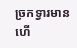ច្រកទ្វារមាន ហើ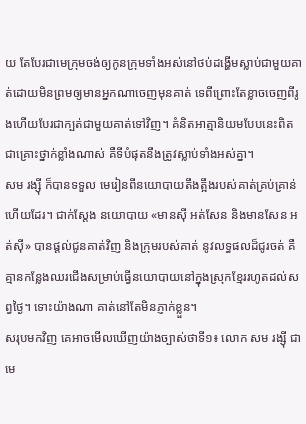យ តែបែរជាមេក្រុមចង់ឲ្យកូនក្រុមទាំងអស់នៅថប់ដង្ហើមស្លាប់ជាមួយគាត់ដោយមិនព្រមឲ្យមានអ្នកណាចេញមុនគាត់ ទេពីព្រោះតែខ្លាចចេញពីរូងហើយបែរជាក្បត់ជាមួយគាត់ទៅវិញ។ គំនិតអាត្មានិយមបែបនេះពិតជាគ្រោះថ្នាក់ខ្លាំងណាស់ គឺទីបំផុតនឹងត្រូវស្លាប់ទាំងអស់គ្នា។
សម រង្ស៊ី ក៏បានទទួល មេរៀនពីនយោបាយតឹងត្អឹងរបស់គាត់គ្រប់គ្រាន់ហើយដែរ។ ជាក់ស្តែង នយោបាយ «មានស៊ី អត់សែន និងមានសែន អត់ស៊ី» បានផ្តល់ជូនគាត់វិញ និងក្រុមរបស់គាត់ នូវលទ្ធផលដ៏ជូរចត់ គឺគ្មានកន្លែងឈរជើងសម្រាប់ធ្វើនយោបាយនៅក្នុងស្រុកខ្មែររហូតដល់សព្វថ្ងៃ។ ទោះយ៉ាងណា គាត់នៅតែមិនភ្ញាក់ខ្លួន។
សរុបមកវិញ គេអាចមើលឃើញយ៉ាងច្បាស់ថាទី១៖ លោក សម រង្ស៊ី ជាមេ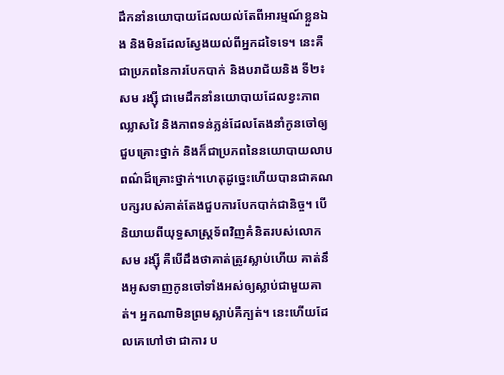ដឹកនាំនយោបាយដែលយល់តែពីអារម្មណ៍ខ្លួនឯង និងមិនដែលស្វែងយល់ពីអ្នកដទៃទេ។ នេះគឺជាប្រភពនៃការបែកបាក់ និងបរាជ័យនិង ទី២៖ សម រង្ស៊ី ជាមេដឹកនាំនយោបាយដែលខ្វះភាពឈ្លាសវៃ និងភាពទន់ភ្លន់ដែលតែងនាំកូនចៅឲ្យជួបគ្រោះថ្នាក់ និងក៏ជាប្រភពនៃនយោបាយលាបពណ៌ដ៏គ្រោះថ្នាក់។ហេតុដូច្នេះហើយបានជាគណបក្សរបស់គាត់តែងជួបការបែកបាក់ជានិច្ច។ បើនិយាយពីយុទ្ធសាស្ត្រទ័ពវិញគំនិតរបស់លោក សម រង្ស៊ី គឺបើដឹងថាគាត់ត្រូវស្លាប់ហើយ គាត់នឹងអូសទាញកូនចៅទាំងអស់ឲ្យស្លាប់ជាមួយគាត់។ អ្នកណាមិនព្រមស្លាប់គឺក្បត់។ នេះហើយដែលគេហៅថា ជាការ ប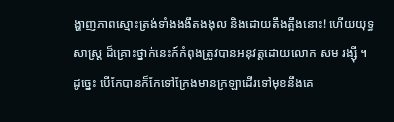ង្ហាញភាពស្មោះត្រង់ទាំងងងឹតងងុល និងដោយតឹងត្អឹងនោះ! ហើយយុទ្ធសាស្ត្រ ដ៏គ្រោះថ្នាក់នេះក៍កំពុងត្រូវបានអនុវត្តដោយលោក សម រង្ស៊ី ។ ដូច្នេះ បើកែបានក៏កែទៅក្រែងមានក្រឡាដើរទៅមុខនឹងគេ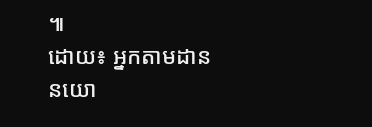៕
ដោយ៖ អ្នកតាមដាន នយោ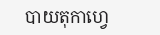បាយតុកាហ្វេ